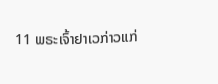11 ພຣະເຈົ້າຢາເວກ່າວແກ່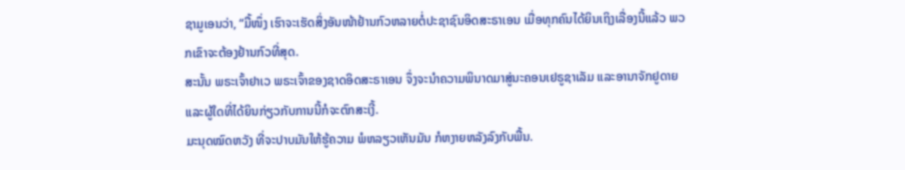ຊາມູເອນວ່າ, “ມື້ໜຶ່ງ ເຮົາຈະເຮັດສິ່ງອັນໜ້າຢ້ານກົວຫລາຍຕໍ່ປະຊາຊົນອິດສະຣາເອນ ເມື່ອທຸກຄົນໄດ້ຍິນເຖິງເລື່ອງນີ້ແລ້ວ ພວກເຂົາຈະຕ້ອງຢ້ານກົວທີ່ສຸດ.
ສະນັ້ນ ພຣະເຈົ້າຢາເວ ພຣະເຈົ້າຂອງຊາດອິດສະຣາເອນ ຈຶ່ງຈະນຳຄວາມພິນາດມາສູ່ນະຄອນເຢຣູຊາເລັມ ແລະອານາຈັກຢູດາຍ ແລະຜູ້ໃດທີ່ໄດ້ຍິນກ່ຽວກັບການນີ້ກໍຈະຕົກສະເງີ້.
ມະນຸດໝົດຫວັງ ທີ່ຈະປາບມັນໃຫ້ຮູ້ຄວາມ ພໍຫລຽວເຫັນມັນ ກໍຫງາຍຫລັງລົງກັບພື້ນ.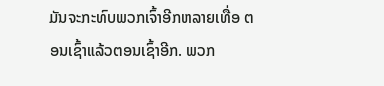ມັນຈະກະທົບພວກເຈົ້າອີກຫລາຍເທື່ອ ຕອນເຊົ້າແລ້ວຕອນເຊົ້າອີກ. ພວກ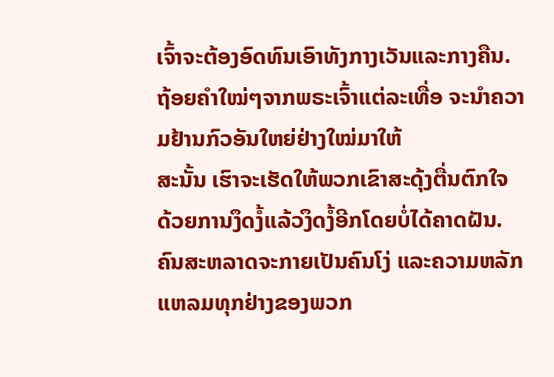ເຈົ້າຈະຕ້ອງອົດທົນເອົາທັງກາງເວັນແລະກາງຄືນ. ຖ້ອຍຄຳໃໝ່ໆຈາກພຣະເຈົ້າແຕ່ລະເທື່ອ ຈະນຳຄວາມຢ້ານກົວອັນໃຫຍ່ຢ່າງໃໝ່ມາໃຫ້
ສະນັ້ນ ເຮົາຈະເຮັດໃຫ້ພວກເຂົາສະດຸ້ງຕື່ນຕົກໃຈ ດ້ວຍການງຶດງໍ້ແລ້ວງຶດງໍ້ອີກໂດຍບໍ່ໄດ້ຄາດຝັນ. ຄົນສະຫລາດຈະກາຍເປັນຄົນໂງ່ ແລະຄວາມຫລັກແຫລມທຸກຢ່າງຂອງພວກ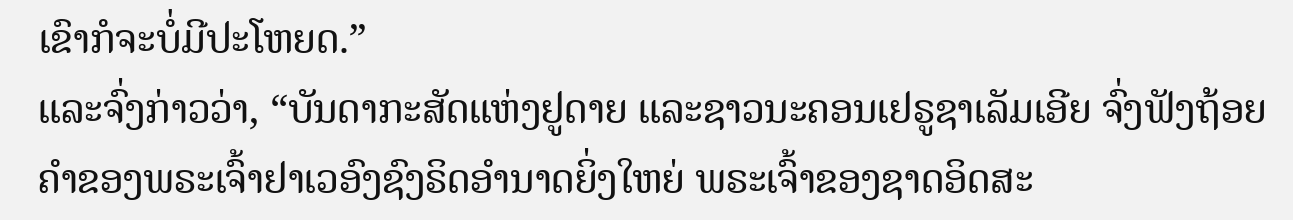ເຂົາກໍຈະບໍ່ມີປະໂຫຍດ.”
ແລະຈົ່ງກ່າວວ່າ, “ບັນດາກະສັດແຫ່ງຢູດາຍ ແລະຊາວນະຄອນເຢຣູຊາເລັມເອີຍ ຈົ່ງຟັງຖ້ອຍຄຳຂອງພຣະເຈົ້າຢາເວອົງຊົງຣິດອຳນາດຍິ່ງໃຫຍ່ ພຣະເຈົ້າຂອງຊາດອິດສະ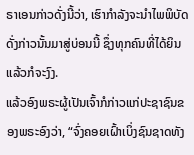ຣາເອນກ່າວດັ່ງນີ້ວ່າ, ເຮົາກຳລັງຈະນຳໄພພິບັດດັ່ງກ່າວນັ້ນມາສູ່ບ່ອນນີ້ ຊຶ່ງທຸກຄົນທີ່ໄດ້ຍິນແລ້ວກໍຈະງົງ.
ແລ້ວອົງພຣະຜູ້ເປັນເຈົ້າກໍກ່າວແກ່ປະຊາຊົນຂອງພຣະອົງວ່າ, “ຈົ່ງຄອຍເຝົ້າເບິ່ງຊົນຊາດທັງ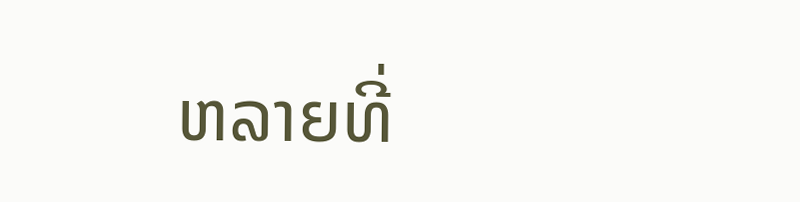ຫລາຍທີ່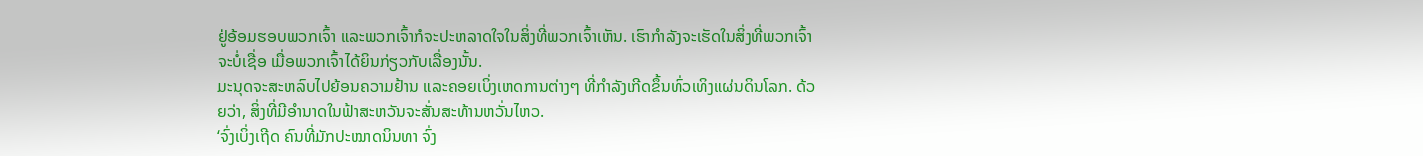ຢູ່ອ້ອມຮອບພວກເຈົ້າ ແລະພວກເຈົ້າກໍຈະປະຫລາດໃຈໃນສິ່ງທີ່ພວກເຈົ້າເຫັນ. ເຮົາກຳລັງຈະເຮັດໃນສິ່ງທີ່ພວກເຈົ້າຈະບໍ່ເຊື່ອ ເມື່ອພວກເຈົ້າໄດ້ຍິນກ່ຽວກັບເລື່ອງນັ້ນ.
ມະນຸດຈະສະຫລົບໄປຍ້ອນຄວາມຢ້ານ ແລະຄອຍເບິ່ງເຫດການຕ່າງໆ ທີ່ກຳລັງເກີດຂຶ້ນທົ່ວເທິງແຜ່ນດິນໂລກ. ດ້ວຍວ່າ, ສິ່ງທີ່ມີອຳນາດໃນຟ້າສະຫວັນຈະສັ່ນສະທ້ານຫວັ່ນໄຫວ.
‘ຈົ່ງເບິ່ງເຖີດ ຄົນທີ່ມັກປະໝາດນິນທາ ຈົ່ງ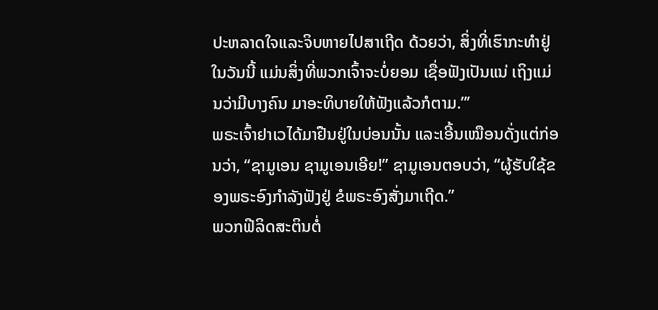ປະຫລາດໃຈແລະຈິບຫາຍໄປສາເຖີດ ດ້ວຍວ່າ, ສິ່ງທີ່ເຮົາກະທຳຢູ່ໃນວັນນີ້ ແມ່ນສິ່ງທີ່ພວກເຈົ້າຈະບໍ່ຍອມ ເຊື່ອຟັງເປັນແນ່ ເຖິງແມ່ນວ່າມີບາງຄົນ ມາອະທິບາຍໃຫ້ຟັງແລ້ວກໍຕາມ.”’
ພຣະເຈົ້າຢາເວໄດ້ມາຢືນຢູ່ໃນບ່ອນນັ້ນ ແລະເອີ້ນເໝືອນດັ່ງແຕ່ກ່ອນວ່າ, “ຊາມູເອນ ຊາມູເອນເອີຍ!” ຊາມູເອນຕອບວ່າ, “ຜູ້ຮັບໃຊ້ຂອງພຣະອົງກຳລັງຟັງຢູ່ ຂໍພຣະອົງສັ່ງມາເຖີດ.”
ພວກຟີລິດສະຕິນຕໍ່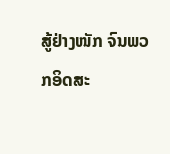ສູ້ຢ່າງໜັກ ຈົນພວກອິດສະ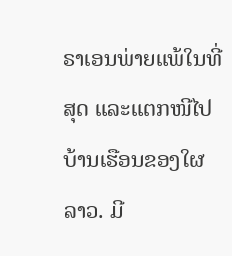ຣາເອນພ່າຍແພ້ໃນທີ່ສຸດ ແລະແຕກໜີໄປບ້ານເຮືອນຂອງໃຜລາວ. ມີ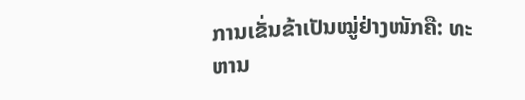ການເຂັ່ນຂ້າເປັນໝູ່ຢ່າງໜັກຄື: ທະຫານ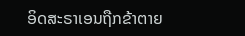ອິດສະຣາເອນຖືກຂ້າຕາຍ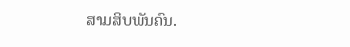ສາມສິບພັນຄົນ.